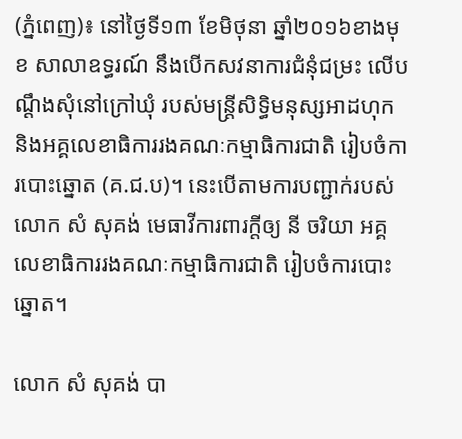(ភ្នំពេញ)៖ នៅថ្ងៃទី១៣ ខែមិថុនា ឆ្នាំ២០១៦ខាងមុខ សាលាឧទ្ធរណ៍ នឹងបើកសវនាការជំនុំជម្រះ លើបណ្តឹងសុំនៅក្រៅឃុំ របស់មន្រ្តីសិទ្ធិមនុស្សអាដហុក និងអគ្គលេខាធិការរងគណៈកម្មាធិការជាតិ រៀបចំការបោះឆ្នោត (គ.ជ.ប)។ នេះបើតាមការបញ្ជាក់របស់លោក សំ សុគង់ មេធាវីការពារក្តីឲ្យ នី ចរិយា អគ្គលេខាធិការរងគណៈកម្មាធិការជាតិ រៀបចំការបោះឆ្នោត។

លោក សំ សុគង់ បា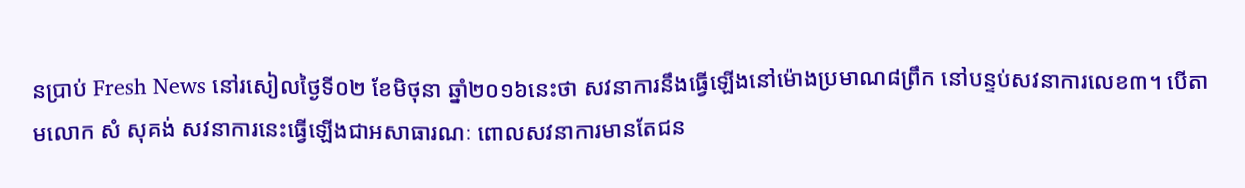នប្រាប់ Fresh News នៅរសៀលថ្ងៃទី០២ ខែមិថុនា ឆ្នាំ២០១៦នេះថា សវនាការនឹងធ្វើឡើងនៅម៉ោងប្រមាណ៨ព្រឹក នៅបន្ទប់សវនាការលេខ៣។ បើតាមលោក សំ សុគង់ សវនាការនេះធ្វើឡើងជាអសាធារណៈ ពោលសវនាការមានតែជន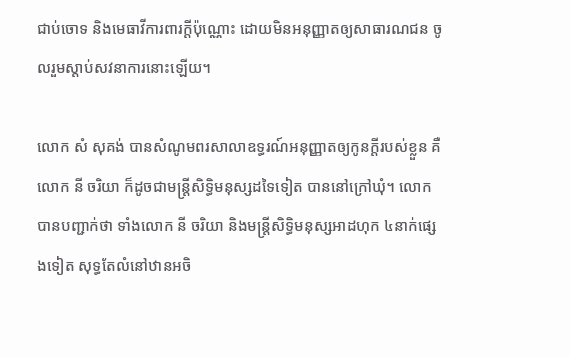ជាប់ចោទ និងមេធាវីការពារក្តីប៉ុណ្ណោះ ដោយមិនអនុញ្ញាតឲ្យសាធារណជន ចូលរួមស្តាប់សវនាការនោះឡើយ។

លោក សំ សុគង់ បានសំណូមពរសាលាឧទ្ធរណ៍អនុញ្ញាតឲ្យកូនក្តីរបស់ខ្លួន គឺលោក នី ចរិយា ក៏ដូចជាមន្រ្តីសិទ្ធិមនុស្សដទៃទៀត បាននៅក្រៅឃុំ។ លោក បានបញ្ជាក់ថា ទាំងលោក នី ចរិយា និងមន្រ្តីសិទ្ធិមនុស្សអាដហុក ៤នាក់ផ្សេងទៀត សុទ្ធតែលំនៅឋានអចិ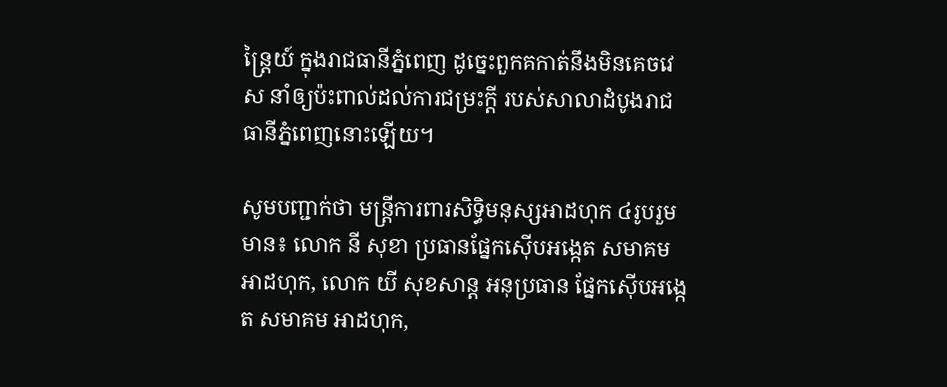ន្រ្តៃយ៍ ក្នុងរាជធានីភ្នំពេញ ដូច្នេះពួកគកាត់នឹងមិនគេចវេស នាំឲ្យប៉ះពាល់ដល់ការជម្រះក្តី របស់សាលាដំបូងរាជធានីភ្នំពេញនោះឡើយ។

សូមបញ្ជាក់ថា មន្រ្តីការពារសិទ្ធិមនុស្សអាដហុក ៤រូបរួមមាន៖ លោក នី សុខា ប្រធានផ្នែកស៊ើបអង្កេត សមាគមអាដហុក, លោក យី សុខសាន្ត អនុប្រធាន ផ្នែកស៊ើបអង្កេត សមាគម អាដហុក,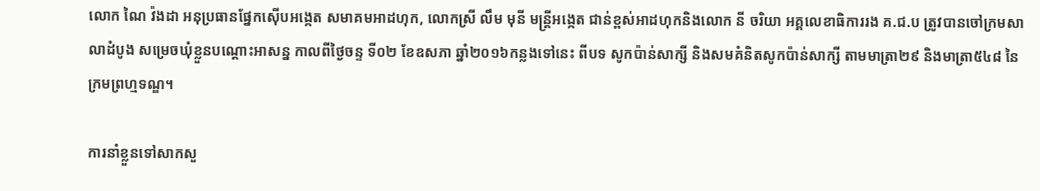លោក ណៃ វ៉ងដា អនុប្រធានផ្នែកស៊ើបអង្កេត សមាគមអាដហុក, លោកស្រី លឹម មុនី មន្រ្តីអង្កេត ជាន់ខ្ពស់អាដហុកនិងលោក នី ចរិយា អគ្គលេខាធិការរង គ.ជ.ប ត្រូវបានចៅក្រមសាលាដំបូង សម្រេចឃុំខ្លួនបណ្តោះអាសន្ន កាលពីថ្ងៃចន្ទ ទី០២ ខែឧសភា ឆ្នាំ២០១៦កន្លងទៅនេះ ពីបទ សូកប៉ាន់សាក្សី និងសមគំនិតសូកប៉ាន់សាក្សី តាមមាត្រា២៩ និងមាត្រា៥៤៨ នៃក្រមព្រហ្មទណ្ឌ។

ការនាំខ្លួនទៅសាកសួ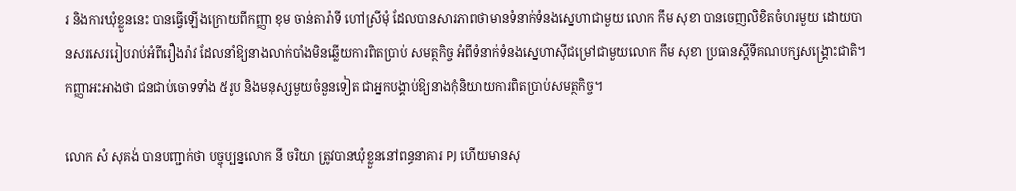រ និងការឃុំខ្លួននេះ បានធ្វើឡើងក្រោយពីកញ្ញា ខុម ចាន់តារ៉ាទី ហៅស្រីមុំ ដែលបានសារភាពថាមានទំនាក់ទំនងស្នេហាជាមួយ លោក កឹម សុខា បានចេញលិខិតចំហរមួយ ដោយបានសរសេររៀបរាប់អំពីរឿងរ៉ាវ ដែលនាំឱ្យនាងលាក់បាំងមិនឆ្លើយការពិតប្រាប់ សមត្ថកិច្ច អំពីទំនាក់ទំនងស្នេហាស៊ីជម្រៅជាមួយលោក កឹម សុខា ប្រធានស្តីទីគណបក្សសង្រ្គោះជាតិ។ កញ្ញាអះអាងថា ជនជាប់ចោទទាំង ៥រូប និងមនុស្សមួយចំនួនទៀត ជាអ្នកបង្គាប់ឱ្យនាងកុំនិយាយការពិតប្រាប់សមត្ថកិច្ច។

លោក សំ សុគង់ បានបញ្ជាក់ថា បច្ចុប្បន្នលោក នី ចរិយា ត្រូវបានឃុំខ្លួននៅពន្ធនាគារ PJ ហើយមានសុ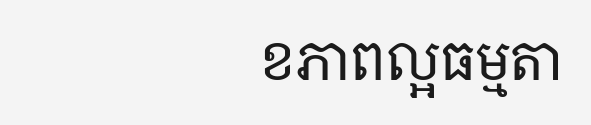ខភាពល្អធម្មតា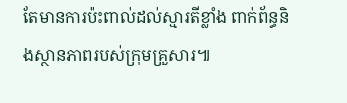តែមានការប៉ះពាល់ដល់ស្មារតីខ្លាំង ពាក់ព័ន្ធនិងស្ថានភាពរបស់ក្រុមគ្រួសារ៕